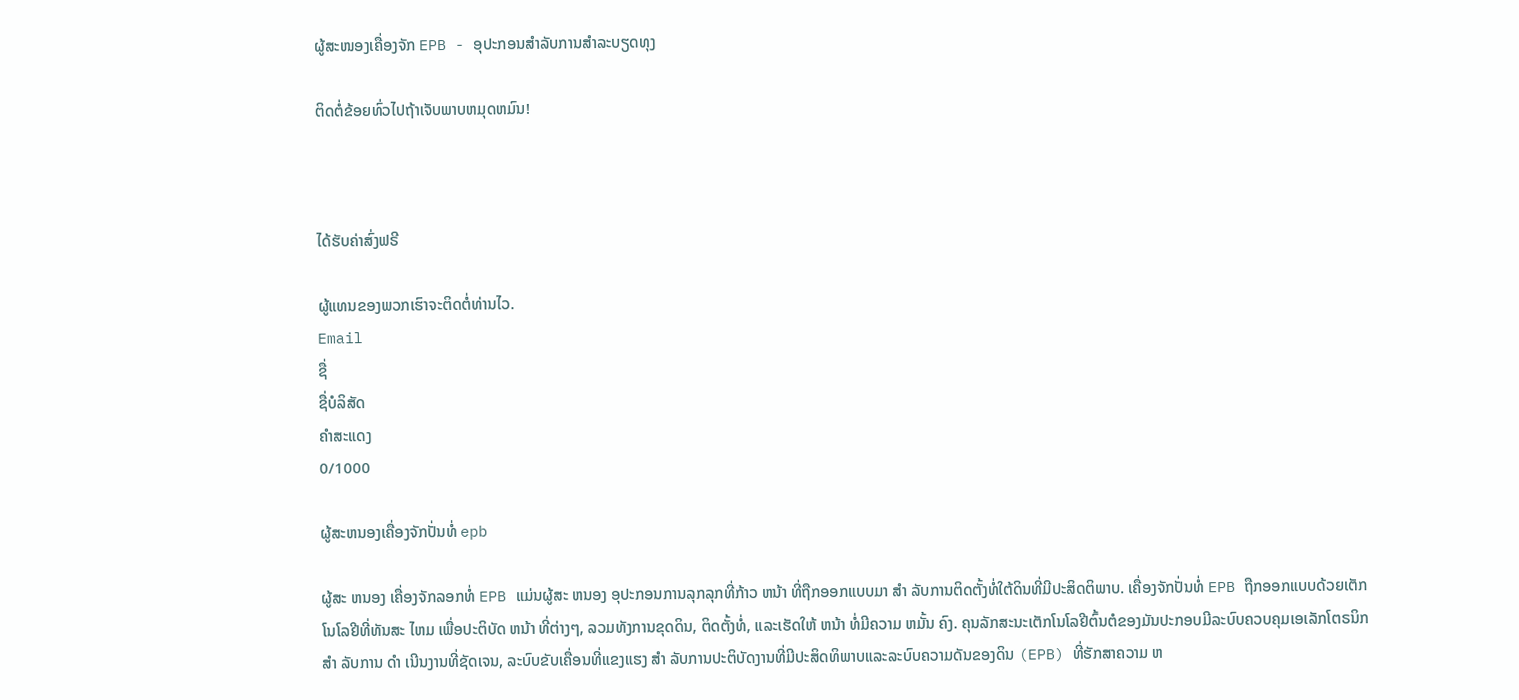ຜູ້ສະໜອງເຄື່ອງຈັກ EPB - ອຸປະກອນສໍາລັບການສໍາລະບຽດທຸງ

ຕິດຕໍ່ຂ້ອຍທົ່ວໄປຖ້າເຈັບພາບຫມຸດຫມົນ!



ໄດ້ຮັບຄ່າສົ່ງຟຣີ

ຜູ້ແທນຂອງພວກເຮົາຈະຕິດຕໍ່ທ່ານໄວ.
Email
ຊື່
ຊື່ບໍລິສັດ
ຄຳສະແດງ
0/1000

ຜູ້ສະຫນອງເຄື່ອງຈັກປັ່ນທໍ່ epb

ຜູ້ສະ ຫນອງ ເຄື່ອງຈັກລອກທໍ່ EPB ແມ່ນຜູ້ສະ ຫນອງ ອຸປະກອນການລຸກລຸກທີ່ກ້າວ ຫນ້າ ທີ່ຖືກອອກແບບມາ ສໍາ ລັບການຕິດຕັ້ງທໍ່ໃຕ້ດິນທີ່ມີປະສິດຕິພາບ. ເຄື່ອງຈັກປັ່ນທໍ່ EPB ຖືກອອກແບບດ້ວຍເຕັກໂນໂລຢີທີ່ທັນສະ ໄຫມ ເພື່ອປະຕິບັດ ຫນ້າ ທີ່ຕ່າງໆ, ລວມທັງການຂຸດດິນ, ຕິດຕັ້ງທໍ່, ແລະເຮັດໃຫ້ ຫນ້າ ທໍ່ມີຄວາມ ຫມັ້ນ ຄົງ. ຄຸນລັກສະນະເຕັກໂນໂລຢີຕົ້ນຕໍຂອງມັນປະກອບມີລະບົບຄວບຄຸມເອເລັກໂຕຣນິກ ສໍາ ລັບການ ດໍາ ເນີນງານທີ່ຊັດເຈນ, ລະບົບຂັບເຄື່ອນທີ່ແຂງແຮງ ສໍາ ລັບການປະຕິບັດງານທີ່ມີປະສິດທິພາບແລະລະບົບຄວາມດັນຂອງດິນ (EPB) ທີ່ຮັກສາຄວາມ ຫ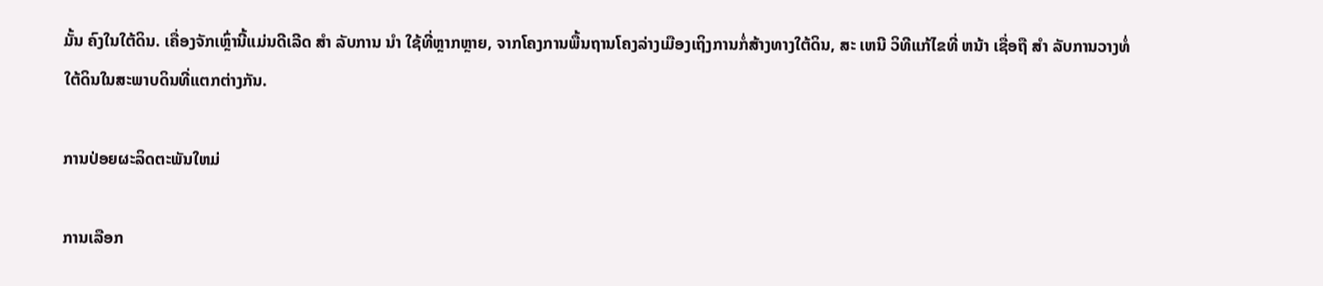ມັ້ນ ຄົງໃນໃຕ້ດິນ. ເຄື່ອງຈັກເຫຼົ່ານີ້ແມ່ນດີເລີດ ສໍາ ລັບການ ນໍາ ໃຊ້ທີ່ຫຼາກຫຼາຍ, ຈາກໂຄງການພື້ນຖານໂຄງລ່າງເມືອງເຖິງການກໍ່ສ້າງທາງໃຕ້ດິນ, ສະ ເຫນີ ວິທີແກ້ໄຂທີ່ ຫນ້າ ເຊື່ອຖື ສໍາ ລັບການວາງທໍ່ໃຕ້ດິນໃນສະພາບດິນທີ່ແຕກຕ່າງກັນ.

ການປ່ອຍຜະລິດຕະພັນໃຫມ່

ການເລືອກ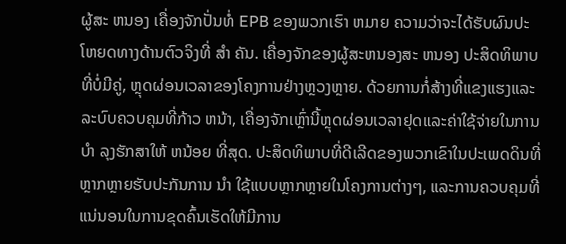ຜູ້ສະ ຫນອງ ເຄື່ອງຈັກປັ່ນທໍ່ EPB ຂອງພວກເຮົາ ຫມາຍ ຄວາມວ່າຈະໄດ້ຮັບຜົນປະໂຫຍດທາງດ້ານຕົວຈິງທີ່ ສໍາ ຄັນ. ເຄື່ອງຈັກຂອງຜູ້ສະຫນອງສະ ຫນອງ ປະສິດທິພາບທີ່ບໍ່ມີຄູ່, ຫຼຸດຜ່ອນເວລາຂອງໂຄງການຢ່າງຫຼວງຫຼາຍ. ດ້ວຍການກໍ່ສ້າງທີ່ແຂງແຮງແລະລະບົບຄວບຄຸມທີ່ກ້າວ ຫນ້າ, ເຄື່ອງຈັກເຫຼົ່ານີ້ຫຼຸດຜ່ອນເວລາຢຸດແລະຄ່າໃຊ້ຈ່າຍໃນການ ບໍາ ລຸງຮັກສາໃຫ້ ຫນ້ອຍ ທີ່ສຸດ. ປະສິດທິພາບທີ່ດີເລີດຂອງພວກເຂົາໃນປະເພດດິນທີ່ຫຼາກຫຼາຍຮັບປະກັນການ ນໍາ ໃຊ້ແບບຫຼາກຫຼາຍໃນໂຄງການຕ່າງໆ, ແລະການຄວບຄຸມທີ່ແນ່ນອນໃນການຂຸດຄົ້ນເຮັດໃຫ້ມີການ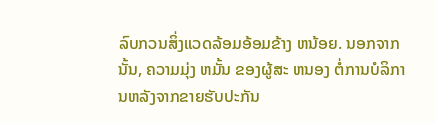ລົບກວນສິ່ງແວດລ້ອມອ້ອມຂ້າງ ຫນ້ອຍ. ນອກຈາກນັ້ນ, ຄວາມມຸ່ງ ຫມັ້ນ ຂອງຜູ້ສະ ຫນອງ ຕໍ່ການບໍລິການຫລັງຈາກຂາຍຮັບປະກັນ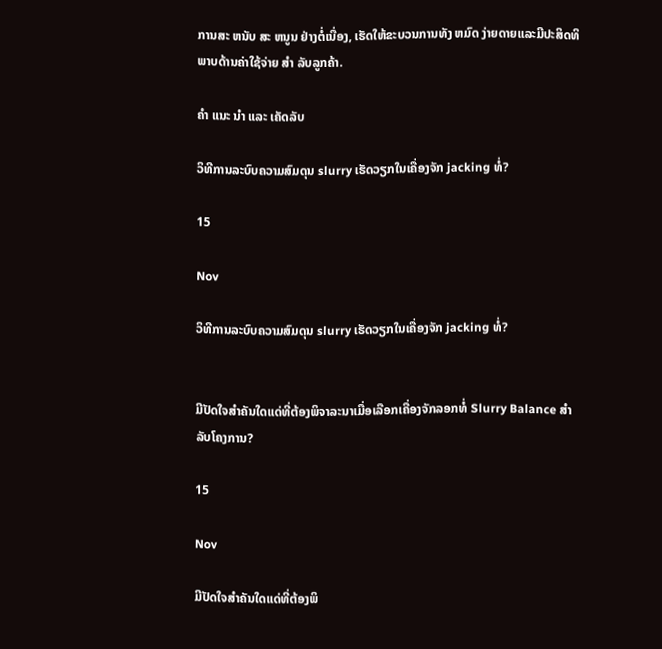ການສະ ຫນັບ ສະ ຫນູນ ຢ່າງຕໍ່ເນື່ອງ, ເຮັດໃຫ້ຂະບວນການທັງ ຫມົດ ງ່າຍດາຍແລະມີປະສິດທິພາບດ້ານຄ່າໃຊ້ຈ່າຍ ສໍາ ລັບລູກຄ້າ.

ຄໍາ ແນະ ນໍາ ແລະ ເຄັດລັບ

ວິທີການລະບົບຄວາມສົມດຸນ slurry ເຮັດວຽກໃນເຄື່ອງຈັກ jacking ທໍ່?

15

Nov

ວິທີການລະບົບຄວາມສົມດຸນ slurry ເຮັດວຽກໃນເຄື່ອງຈັກ jacking ທໍ່?


ມີປັດໃຈສໍາຄັນໃດແດ່ທີ່ຕ້ອງພິຈາລະນາເມື່ອເລືອກເຄື່ອງຈັກລອກທໍ່ Slurry Balance ສໍາ ລັບໂຄງການ?

15

Nov

ມີປັດໃຈສໍາຄັນໃດແດ່ທີ່ຕ້ອງພິ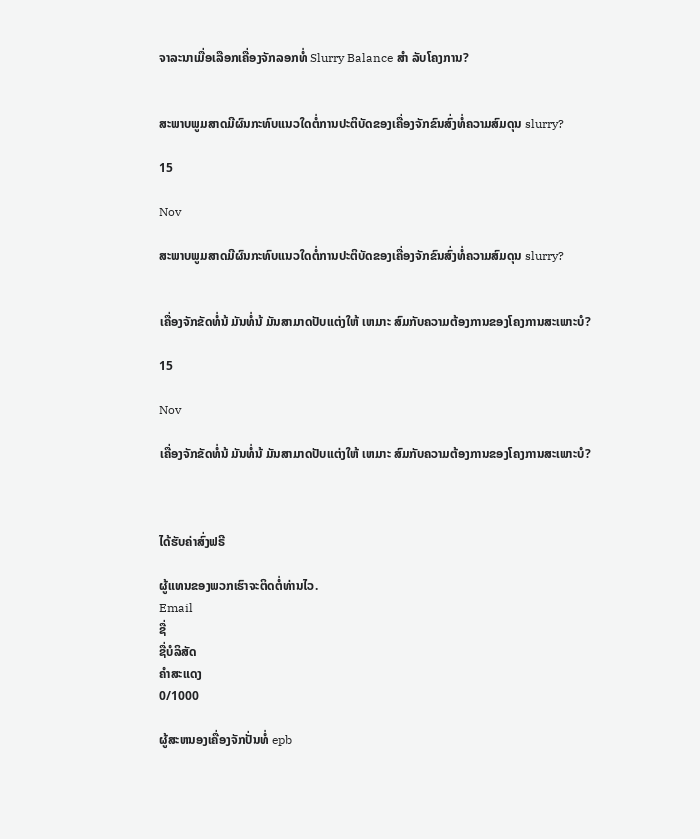ຈາລະນາເມື່ອເລືອກເຄື່ອງຈັກລອກທໍ່ Slurry Balance ສໍາ ລັບໂຄງການ?


ສະພາບພູມສາດມີຜົນກະທົບແນວໃດຕໍ່ການປະຕິບັດຂອງເຄື່ອງຈັກຂົນສົ່ງທໍ່ຄວາມສົມດຸນ slurry?

15

Nov

ສະພາບພູມສາດມີຜົນກະທົບແນວໃດຕໍ່ການປະຕິບັດຂອງເຄື່ອງຈັກຂົນສົ່ງທໍ່ຄວາມສົມດຸນ slurry?


ເຄື່ອງຈັກຂັດທໍ່ນ້ ມັນທໍ່ນ້ ມັນສາມາດປັບແຕ່ງໃຫ້ ເຫມາະ ສົມກັບຄວາມຕ້ອງການຂອງໂຄງການສະເພາະບໍ?

15

Nov

ເຄື່ອງຈັກຂັດທໍ່ນ້ ມັນທໍ່ນ້ ມັນສາມາດປັບແຕ່ງໃຫ້ ເຫມາະ ສົມກັບຄວາມຕ້ອງການຂອງໂຄງການສະເພາະບໍ?



ໄດ້ຮັບຄ່າສົ່ງຟຣີ

ຜູ້ແທນຂອງພວກເຮົາຈະຕິດຕໍ່ທ່ານໄວ.
Email
ຊື່
ຊື່ບໍລິສັດ
ຄຳສະແດງ
0/1000

ຜູ້ສະຫນອງເຄື່ອງຈັກປັ່ນທໍ່ epb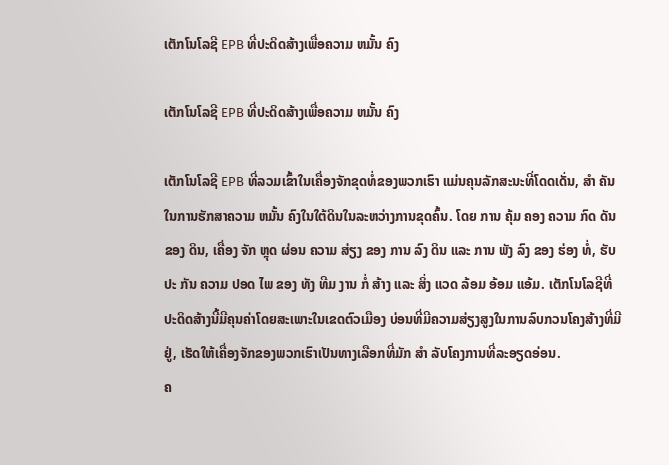ເຕັກໂນໂລຊີ EPB ທີ່ປະດິດສ້າງເພື່ອຄວາມ ຫມັ້ນ ຄົງ

ເຕັກໂນໂລຊີ EPB ທີ່ປະດິດສ້າງເພື່ອຄວາມ ຫມັ້ນ ຄົງ

ເຕັກໂນໂລຊີ EPB ທີ່ລວມເຂົ້າໃນເຄື່ອງຈັກຂຸດທໍ່ຂອງພວກເຮົາ ແມ່ນຄຸນລັກສະນະທີ່ໂດດເດັ່ນ, ສໍາ ຄັນໃນການຮັກສາຄວາມ ຫມັ້ນ ຄົງໃນໃຕ້ດິນໃນລະຫວ່າງການຂຸດຄົ້ນ. ໂດຍ ການ ຄຸ້ມ ຄອງ ຄວາມ ກົດ ດັນ ຂອງ ດິນ, ເຄື່ອງ ຈັກ ຫຼຸດ ຜ່ອນ ຄວາມ ສ່ຽງ ຂອງ ການ ລົງ ດິນ ແລະ ການ ພັງ ລົງ ຂອງ ຮ່ອງ ທໍ່, ຮັບ ປະ ກັນ ຄວາມ ປອດ ໄພ ຂອງ ທັງ ທີມ ງານ ກໍ່ ສ້າງ ແລະ ສິ່ງ ແວດ ລ້ອມ ອ້ອມ ແອ້ມ. ເຕັກໂນໂລຊີທີ່ປະດິດສ້າງນີ້ມີຄຸນຄ່າໂດຍສະເພາະໃນເຂດຕົວເມືອງ ບ່ອນທີ່ມີຄວາມສ່ຽງສູງໃນການລົບກວນໂຄງສ້າງທີ່ມີຢູ່, ເຮັດໃຫ້ເຄື່ອງຈັກຂອງພວກເຮົາເປັນທາງເລືອກທີ່ມັກ ສໍາ ລັບໂຄງການທີ່ລະອຽດອ່ອນ.
ຄ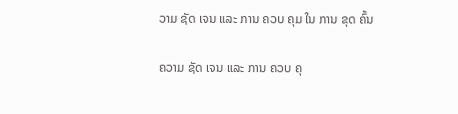ວາມ ຊັດ ເຈນ ແລະ ການ ຄວບ ຄຸມ ໃນ ການ ຂຸດ ຄົ້ນ

ຄວາມ ຊັດ ເຈນ ແລະ ການ ຄວບ ຄຸ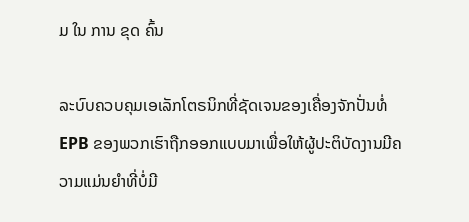ມ ໃນ ການ ຂຸດ ຄົ້ນ

ລະບົບຄວບຄຸມເອເລັກໂຕຣນິກທີ່ຊັດເຈນຂອງເຄື່ອງຈັກປັ່ນທໍ່ EPB ຂອງພວກເຮົາຖືກອອກແບບມາເພື່ອໃຫ້ຜູ້ປະຕິບັດງານມີຄວາມແມ່ນຍໍາທີ່ບໍ່ມີ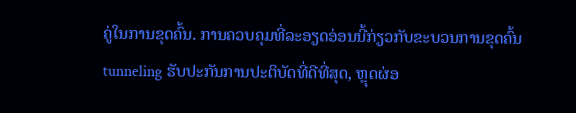ຄູ່ໃນການຂຸດຄົ້ນ. ການຄວບຄຸມທີ່ລະອຽດອ່ອນນີ້ກ່ຽວກັບຂະບວນການຂຸດຄົ້ນ tunneling ຮັບປະກັນການປະຕິບັດທີ່ດີທີ່ສຸດ, ຫຼຸດຜ່ອ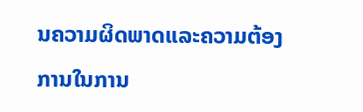ນຄວາມຜິດພາດແລະຄວາມຕ້ອງການໃນການ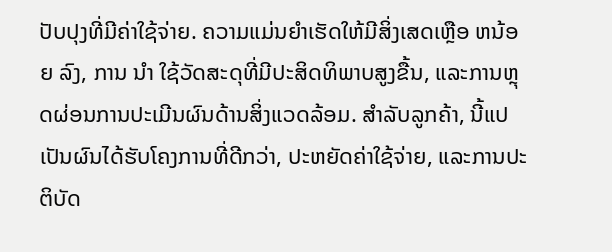ປັບປຸງທີ່ມີຄ່າໃຊ້ຈ່າຍ. ຄວາມແມ່ນຍໍາເຮັດໃຫ້ມີສິ່ງເສດເຫຼືອ ຫນ້ອຍ ລົງ, ການ ນໍາ ໃຊ້ວັດສະດຸທີ່ມີປະສິດທິພາບສູງຂື້ນ, ແລະການຫຼຸດຜ່ອນການປະເມີນຜົນດ້ານສິ່ງແວດລ້ອມ. ສໍາລັບລູກຄ້າ, ນີ້ແປເປັນຜົນໄດ້ຮັບໂຄງການທີ່ດີກວ່າ, ປະຫຍັດຄ່າໃຊ້ຈ່າຍ, ແລະການປະຕິບັດ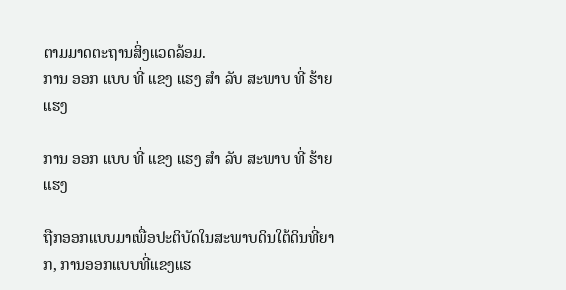ຕາມມາດຕະຖານສິ່ງແວດລ້ອມ.
ການ ອອກ ແບບ ທີ່ ແຂງ ແຮງ ສໍາ ລັບ ສະພາບ ທີ່ ຮ້າຍ ແຮງ

ການ ອອກ ແບບ ທີ່ ແຂງ ແຮງ ສໍາ ລັບ ສະພາບ ທີ່ ຮ້າຍ ແຮງ

ຖືກອອກແບບມາເພື່ອປະຕິບັດໃນສະພາບດິນໃຕ້ດິນທີ່ຍາກ, ການອອກແບບທີ່ແຂງແຮ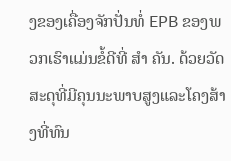ງຂອງເຄື່ອງຈັກປັ່ນທໍ່ EPB ຂອງພວກເຮົາແມ່ນຂໍ້ດີທີ່ ສໍາ ຄັນ. ດ້ວຍວັດສະດຸທີ່ມີຄຸນນະພາບສູງແລະໂຄງສ້າງທີ່ທົນ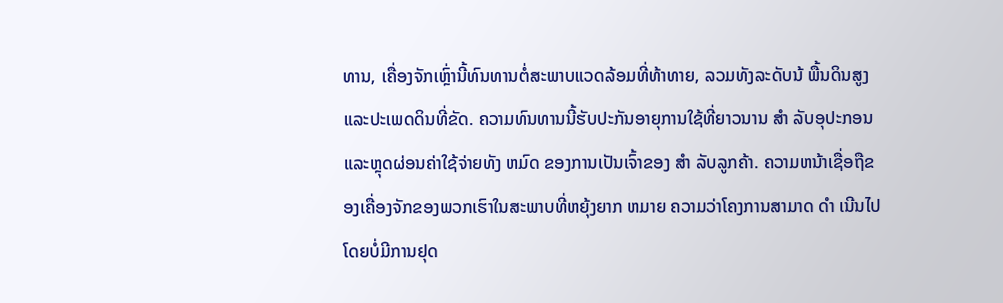ທານ, ເຄື່ອງຈັກເຫຼົ່ານີ້ທົນທານຕໍ່ສະພາບແວດລ້ອມທີ່ທ້າທາຍ, ລວມທັງລະດັບນ້ ພື້ນດິນສູງແລະປະເພດດິນທີ່ຂັດ. ຄວາມທົນທານນີ້ຮັບປະກັນອາຍຸການໃຊ້ທີ່ຍາວນານ ສໍາ ລັບອຸປະກອນແລະຫຼຸດຜ່ອນຄ່າໃຊ້ຈ່າຍທັງ ຫມົດ ຂອງການເປັນເຈົ້າຂອງ ສໍາ ລັບລູກຄ້າ. ຄວາມຫນ້າເຊື່ອຖືຂອງເຄື່ອງຈັກຂອງພວກເຮົາໃນສະພາບທີ່ຫຍຸ້ງຍາກ ຫມາຍ ຄວາມວ່າໂຄງການສາມາດ ດໍາ ເນີນໄປໂດຍບໍ່ມີການຢຸດ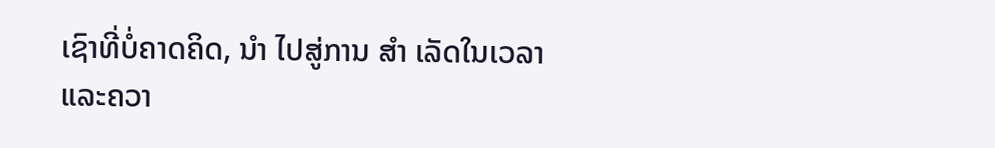ເຊົາທີ່ບໍ່ຄາດຄິດ, ນໍາ ໄປສູ່ການ ສໍາ ເລັດໃນເວລາແລະຄວາ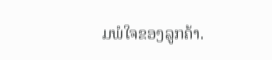ມພໍໃຈຂອງລູກຄ້າ.